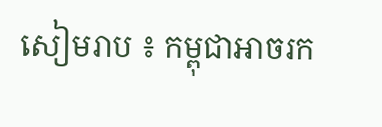សៀមរាប ៖ កម្ពុជាអាចរក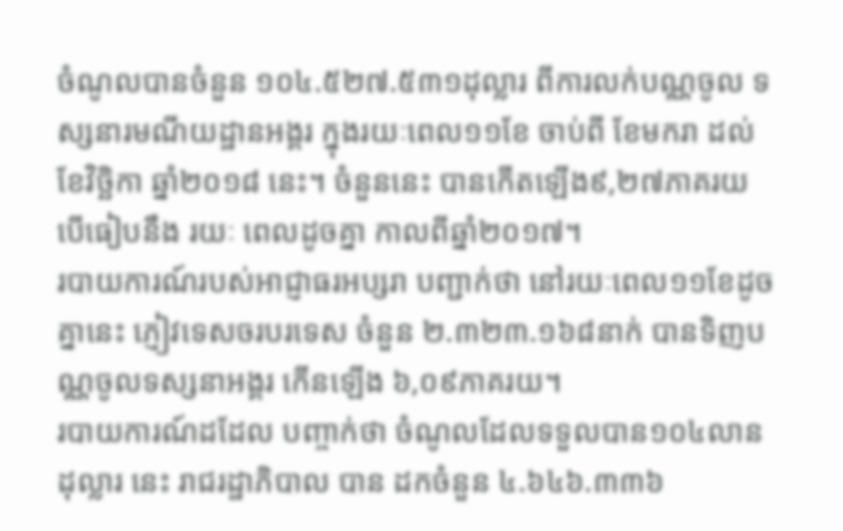ចំណូលបានចំនួន ១០៤.៥២៧.៥៣១ដុល្លារ ពីការលក់បណ្ណចូល ទស្សនារមណីយដ្ឋានអង្គរ ក្នុងរយៈពេល១១ខែ ចាប់ពី ខែមករា ដល់ខែវិច្ឆិកា ឆ្នាំ២០១៨ នេះ។ ចំនួននេះ បានកើតឡើង៩,២៧ភាគរយ បើធៀបនឹង រយៈ ពេលដូចគ្នា កាលពីឆ្នាំ២០១៧។
របាយការណ៍របស់អាជ្ញាធរអប្សរា បញ្ជាក់ថា នៅរយៈពេល១១ខែដូចគ្នានេះ ភ្ញៀវទេសចរបរទេស ចំនួន ២.៣២៣.១៦៨នាក់ បានទិញបណ្ណចូលទស្សនាអង្គរ កើនឡើង ៦,០៩ភាគរយ។
របាយការណ៍ដដែល បញ្ចាក់ថា ចំណូលដែលទទួលបាន១០៤លានដុល្លារ នេះ រាជរដ្ឋាភិបាល បាន ដកចំនួន ៤.៦៤៦.៣៣៦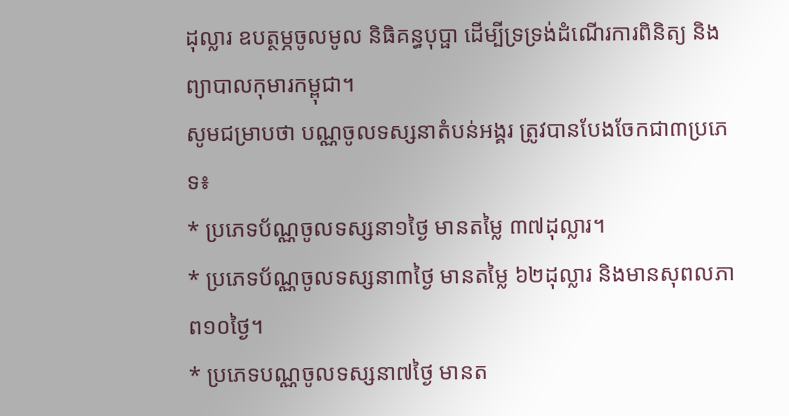ដុល្លារ ឧបត្ថម្ភចូលមូល និធិគន្ធបុប្ផា ដើម្បីទ្រទ្រង់ដំណើរការពិនិត្យ និងព្យាបាលកុមារកម្ពុជា។
សូមជម្រាបថា បណ្ណចូលទស្សនាតំបន់អង្គរ ត្រូវបានបែងចែកជា៣ប្រភេទ៖
* ប្រភេទប័ណ្ណចូលទស្សនា១ថ្ងៃ មានតម្លៃ ៣៧ដុល្លារ។
* ប្រភេទប័ណ្ណចូលទស្សនា៣ថ្ងៃ មានតម្លៃ ៦២ដុល្លារ និងមានសុពលភាព១០ថ្ងៃ។
* ប្រភេទបណ្ណចូលទស្សនា៧ថ្ងៃ មានត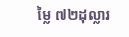ម្លៃ ៧២ដុល្លារ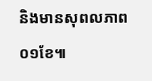និងមានសុពលភាព០១ខែ៕